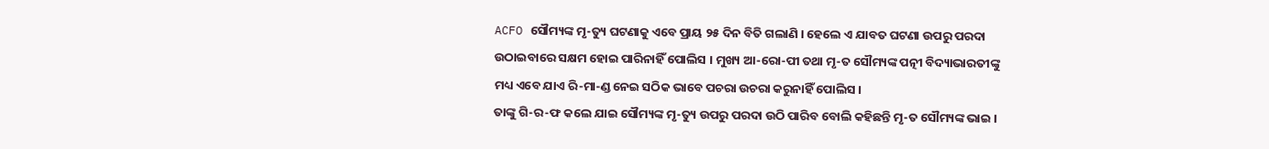ACFO ସୌମ୍ୟଙ୍କ ମୃ-ତ୍ୟୁ ଘଟଣାକୁ ଏବେ ପ୍ରାୟ ୨୫ ଦିନ ବିତି ଗଲାଣି । ହେଲେ ଏ ଯାବତ ଘଟଣା ଉପରୁ ପରଦା ଉଠାଇବାରେ ସକ୍ଷମ ହୋଇ ପାରିନାହିଁ ପୋଲିସ । ମୁଖ୍ୟ ଆ-ରୋ-ପୀ ତଥା ମୃ-ତ ସୌମ୍ୟଙ୍କ ପତ୍ନୀ ବିଦ୍ୟାଭାରତୀଙ୍କୁ ମଧ୍ୟ ଏବେ ଯାଏ ରି-ମା-ଣ୍ଡ ନେଇ ସଠିକ ଭାବେ ପଚରା ଉଚରା କରୁନାହିଁ ପୋଲିସ ।
ତାଙ୍କୁ ଗି-ର-ଫ କଲେ ଯାଇ ସୌମ୍ୟଙ୍କ ମୃ-ତ୍ୟୁ ଉପରୁ ପରଦା ଉଠି ପାରିବ ବୋଲି କହିଛନ୍ତି ମୃ-ତ ସୌମ୍ୟଙ୍କ ଭାଇ ।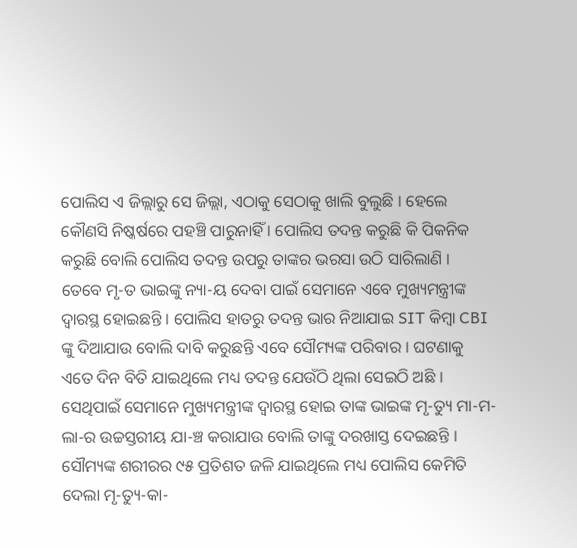ପୋଲିସ ଏ ଜିଲ୍ଲାରୁ ସେ ଜିଲ୍ଲା, ଏଠାକୁ ସେଠାକୁ ଖାଲି ବୁଲୁଛି । ହେଲେ କୌଣସି ନିଷ୍କର୍ଷରେ ପହଞ୍ଚି ପାରୁନାହିଁ । ପୋଲିସ ତଦନ୍ତ କରୁଛି କି ପିକନିକ କରୁଛି ବୋଲି ପୋଲିସ ତଦନ୍ତ ଉପରୁ ତାଙ୍କର ଭରସା ଉଠି ସାରିଲାଣି ।
ତେବେ ମୃ-ତ ଭାଇଙ୍କୁ ନ୍ୟା-ୟ ଦେବା ପାଇଁ ସେମାନେ ଏବେ ମୁଖ୍ୟମନ୍ତ୍ରୀଙ୍କ ଦ୍ଵାରସ୍ଥ ହୋଇଛନ୍ତି । ପୋଲିସ ହାତରୁ ତଦନ୍ତ ଭାର ନିଆଯାଇ SIT କିମ୍ବା CBI ଙ୍କୁ ଦିଆଯାଉ ବୋଲି ଦାବି କରୁଛନ୍ତି ଏବେ ସୌମ୍ୟଙ୍କ ପରିବାର । ଘଟଣାକୁ ଏତେ ଦିନ ବିତି ଯାଇଥିଲେ ମଧ୍ୟ ତଦନ୍ତ ଯେଉଁଠି ଥିଲା ସେଇଠି ଅଛି ।
ସେଥିପାଇଁ ସେମାନେ ମୁଖ୍ୟମନ୍ତ୍ରୀଙ୍କ ଦ୍ଵାରସ୍ଥ ହୋଇ ତାଙ୍କ ଭାଇଙ୍କ ମୃ-ତ୍ୟୁ ମା-ମ-ଲା-ର ଉଚ୍ଚସ୍ତରୀୟ ଯା-ଞ୍ଚ କରାଯାଉ ବୋଲି ତାଙ୍କୁ ଦରଖାସ୍ତ ଦେଇଛନ୍ତି । ସୌମ୍ୟଙ୍କ ଶରୀରର ୯୫ ପ୍ରତିଶତ ଜଳି ଯାଇଥିଲେ ମଧ୍ୟ ପୋଲିସ କେମିତି ଦେଲା ମୃ-ତ୍ୟୁ-କା-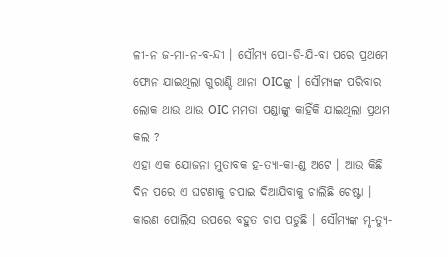ଳୀ-ନ ଜ-ମା-ନ-ବ-ନ୍ଦୀ । ସୌମ୍ଯ ପୋ-ଡି-ଯି-ବା ପରେ ପ୍ରଥମେ ଫୋନ ଯାଇଥିଲା ଗୁରାଣ୍ଡି ଥାନା OICଙ୍କୁ । ସୌମ୍ୟଙ୍କ ପରିବାର ଲୋକ ଥାଉ ଥାଉ OIC ମମତା ପଣ୍ଡାଙ୍କୁ କାହିଁକି ଯାଇଥିଲା ପ୍ରଥମ କଲ ?
ଏହା ଏକ ଯୋଜନା ମୁତାବକ ହ-ତ୍ୟା-କା-ଣ୍ଡ ଅଟେ । ଆଉ କିଛି ଦିନ ପରେ ଏ ଘଟଣାକୁ ଚପାଇ ଦିଆଯିବାକୁ ଚାଲିଛି ଚେଷ୍ଟା । କାରଣ ପୋଲିସ ଉପରେ ବହୁତ ଚାପ ପଡୁଛି । ସୌମ୍ୟଙ୍କ ମୃ-ତ୍ୟୁ-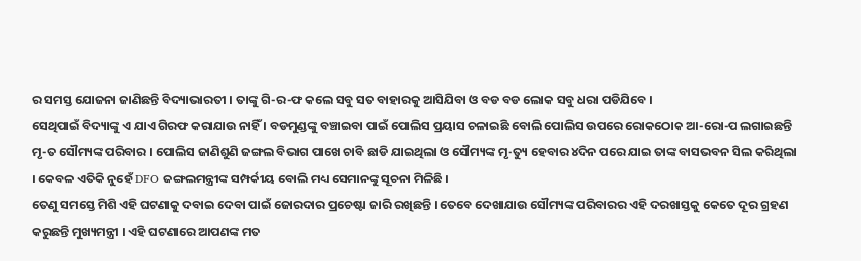ର ସମସ୍ତ ଯୋଜନା ଜାଣିଛନ୍ତି ବିଦ୍ୟାଭାରତୀ । ତାଙ୍କୁ ଗି-ର-ଫ କଲେ ସବୁ ସତ ବାହାରକୁ ଆସିଯିବା ଓ ବଡ ବଡ ଲୋକ ସବୁ ଧରା ପଡିଯିବେ ।
ସେଥିପାଇଁ ବିଦ୍ୟାଙ୍କୁ ଏ ଯାଏ ଗିରଫ କରାଯାଉ ନାହିଁ । ବଡମୁଣ୍ଡଙ୍କୁ ବଞ୍ଚାଇବା ପାଇଁ ପୋଲିସ ପ୍ରୟାସ ଚଳାଇଛି ବୋଲି ପୋଲିସ ଉପରେ ରୋକଠୋକ ଆ-ରୋ-ପ ଲଗାଇଛନ୍ତି ମୃ-ତ ସୌମ୍ୟଙ୍କ ପରିବାର । ପୋଲିସ ଜାଣିଶୁଣି ଜଙ୍ଗଲ ବିଭାଗ ପାଖେ ଚାବି ଛାଡି ଯାଇଥିଲା ଓ ସୌମ୍ୟଙ୍କ ମୃ-ତ୍ୟୁ ହେବାର ୪ଦିନ ପରେ ଯାଇ ତାଙ୍କ ବାସଭବନ ସିଲ କରିଥିଲା । କେବଳ ଏତିକି ନୁହେଁ DFO ଜଙ୍ଗଲମନ୍ତ୍ରୀଙ୍କ ସମ୍ପର୍କୀୟ ବୋଲି ମଧ୍ୟ ସେମାନଙ୍କୁ ସୂଚନା ମିଳିଛି ।
ତେଣୁ ସମସ୍ତେ ମିଶି ଏହି ଘଟଣାକୁ ଦବାଇ ଦେବା ପାଇଁ ଜୋରଦାର ପ୍ରଚେଷ୍ଟା ଜାରି ରଖିଛନ୍ତି । ତେବେ ଦେଖାଯାଉ ସୌମ୍ୟଙ୍କ ପରିବାରର ଏହି ଦରଖାସ୍ତକୁ କେତେ ଦୂର ଗ୍ରହଣ କରୁଛନ୍ତି ମୁଖ୍ୟମନ୍ତ୍ରୀ । ଏହି ଘଟଣାରେ ଆପଣଙ୍କ ମତ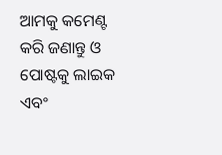ଆମକୁ କମେଣ୍ଟ କରି ଜଣାନ୍ତୁ ଓ ପୋଷ୍ଟକୁ ଲାଇକ ଏବଂ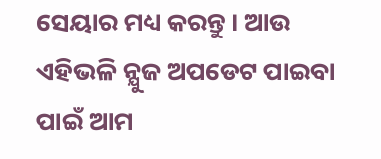ସେୟାର ମଧ୍ୟ କରନ୍ତୁ । ଆଉ ଏହିଭଳି ନ୍ଯୁଜ ଅପଡେଟ ପାଇବା ପାଇଁ ଆମ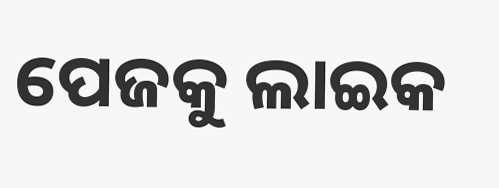ପେଜକୁ ଲାଇକ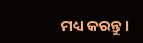ମଧ୍ୟ କରନ୍ତୁ ।